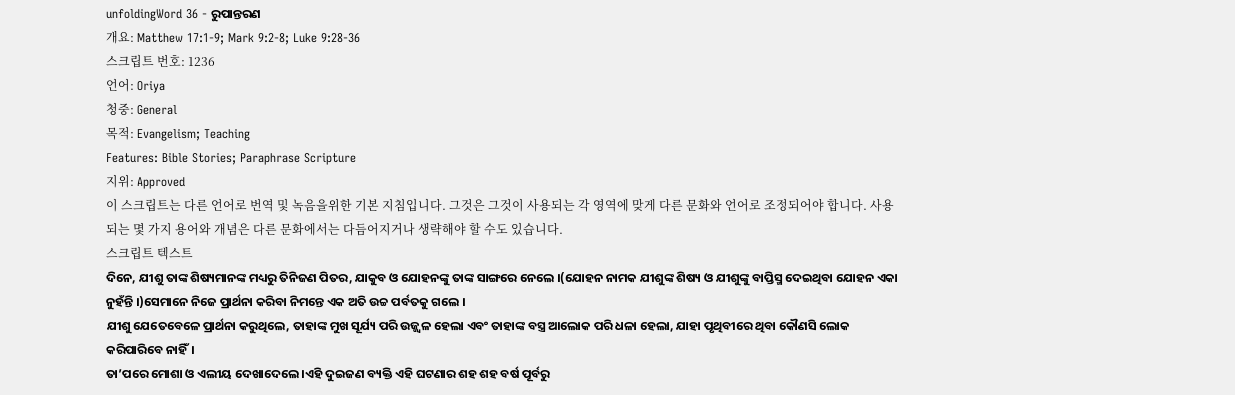unfoldingWord 36 - ରୁପାନ୍ତରଣ
개요: Matthew 17:1-9; Mark 9:2-8; Luke 9:28-36
스크립트 번호: 1236
언어: Oriya
청중: General
목적: Evangelism; Teaching
Features: Bible Stories; Paraphrase Scripture
지위: Approved
이 스크립트는 다른 언어로 번역 및 녹음을위한 기본 지침입니다. 그것은 그것이 사용되는 각 영역에 맞게 다른 문화와 언어로 조정되어야 합니다. 사용되는 몇 가지 용어와 개념은 다른 문화에서는 다듬어지거나 생략해야 할 수도 있습니다.
스크립트 텍스트
ଦିନେ, ଯୀଶୁ ତାଙ୍କ ଶିଷ୍ୟମାନଙ୍କ ମଧ୍ୟରୁ ତିନିଜଣ ପିତର, ଯାକୁବ ଓ ଯୋହନଙ୍କୁ ତାଙ୍କ ସାଙ୍ଗରେ ନେଲେ ।(ଯୋହନ ନାମକ ଯୀଶୁଙ୍କ ଶିଷ୍ୟ ଓ ଯୀଶୁଙ୍କୁ ବାପ୍ତିସ୍ମ ଦେଇଥିବା ଯୋହନ ଏକା ନୁହଁନ୍ତି ।)ସେମାନେ ନିଜେ ପ୍ରାର୍ଥନା କରିବା ନିମନ୍ତେ ଏକ ଅତି ଉଚ୍ଚ ପର୍ବତକୁ ଗଲେ ।
ଯୀଶୁ ଯେତେବେଳେ ପ୍ରାର୍ଥନା କରୁଥିଲେ, ତାହାଙ୍କ ମୁଖ ସୂର୍ଯ୍ୟ ପରି ଉଜ୍ଜ୍ୱଳ ହେଲା ଏବଂ ତାହାଙ୍କ ବସ୍ତ୍ର ଆଲୋକ ପରି ଧଳା ହେଲା, ଯାହା ପୃଥିବୀରେ ଥିବା କୌଣସି ଲୋକ କରିପାରିବେ ନାହିଁ।
ତା’ପରେ ମୋଶା ଓ ଏଲୀୟ ଦେଖାଦେଲେ ।ଏହି ଦୁଇଜଣ ବ୍ୟକ୍ତି ଏହି ଘଟଣାର ଶହ ଶହ ବର୍ଷ ପୂର୍ବରୁ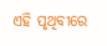ଏହି ପୃଥିବୀରେ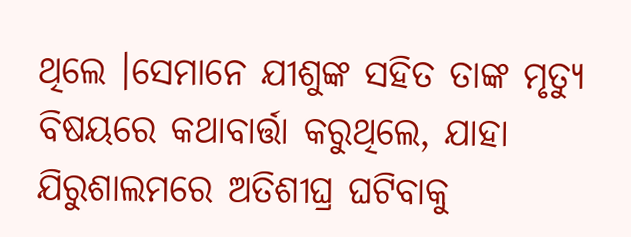ଥିଲେ ।ସେମାନେ ଯୀଶୁଙ୍କ ସହିତ ତାଙ୍କ ମୃତ୍ୟୁ ବିଷୟରେ କଥାବାର୍ତ୍ତା କରୁଥିଲେ, ଯାହା ଯିରୁଶାଲମରେ ଅତିଶୀଘ୍ର ଘଟିବାକୁ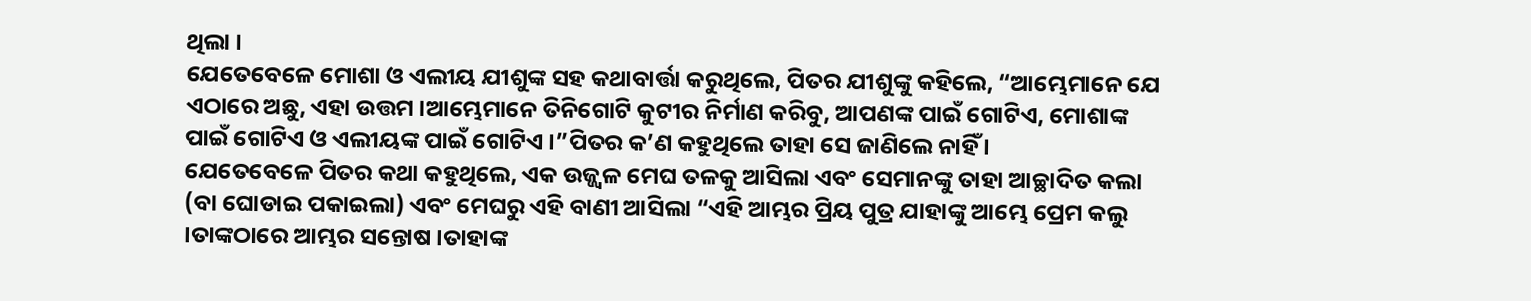ଥିଲା ।
ଯେତେବେଳେ ମୋଶା ଓ ଏଲୀୟ ଯୀଶୁଙ୍କ ସହ କଥାବାର୍ତ୍ତା କରୁଥିଲେ, ପିତର ଯୀଶୁଙ୍କୁ କହିଲେ, “ଆମ୍ଭେମାନେ ଯେ ଏଠାରେ ଅଛୁ, ଏହା ଉତ୍ତମ ।ଆମ୍ଭେମାନେ ତିନିଗୋଟି କୁଟୀର ନିର୍ମାଣ କରିବୁ, ଆପଣଙ୍କ ପାଇଁ ଗୋଟିଏ, ମୋଶାଙ୍କ ପାଇଁ ଗୋଟିଏ ଓ ଏଲୀୟଙ୍କ ପାଇଁ ଗୋଟିଏ ।”ପିତର କ’ଣ କହୁଥିଲେ ତାହା ସେ ଜାଣିଲେ ନାହିଁ ।
ଯେତେବେଳେ ପିତର କଥା କହୁଥିଲେ, ଏକ ଉଜ୍ଜ୍ୱଳ ମେଘ ତଳକୁ ଆସିଲା ଏବଂ ସେମାନଙ୍କୁ ତାହା ଆଚ୍ଛାଦିତ କଲା (ବା ଘୋଡାଇ ପକାଇଲା) ଏବଂ ମେଘରୁ ଏହି ବାଣୀ ଆସିଲା “ଏହି ଆମ୍ଭର ପ୍ରିୟ ପୁତ୍ର ଯାହାଙ୍କୁ ଆମ୍ଭେ ପ୍ରେମ କଲୁ ।ତାଙ୍କଠାରେ ଆମ୍ଭର ସନ୍ତୋଷ ।ତାହାଙ୍କ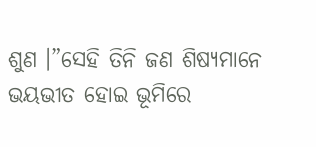ଶୁଣ ।”ସେହି ତିନି ଜଣ ଶିଷ୍ୟମାନେ ଭୟଭୀତ ହୋଇ ଭୂମିରେ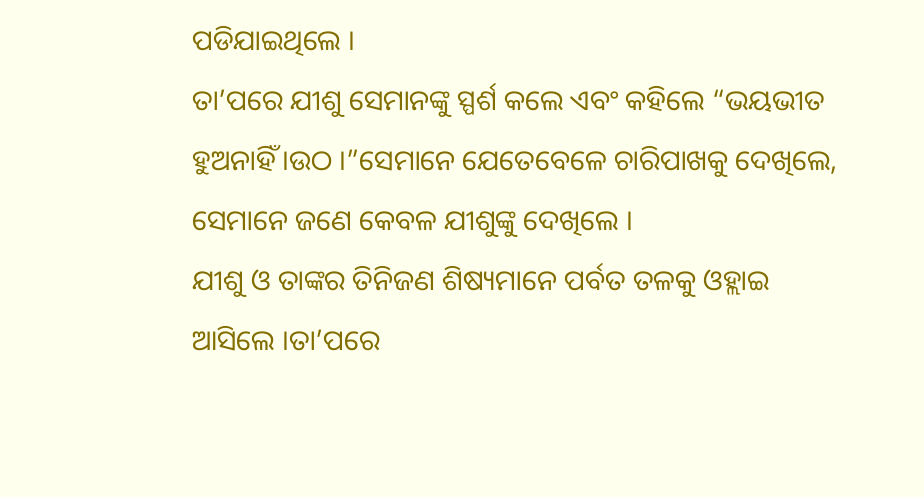ପଡିଯାଇଥିଲେ ।
ତା’ପରେ ଯୀଶୁ ସେମାନଙ୍କୁ ସ୍ପର୍ଶ କଲେ ଏବଂ କହିଲେ “ଭୟଭୀତ ହୁଅନାହିଁ ।ଉଠ ।”ସେମାନେ ଯେତେବେଳେ ଚାରିପାଖକୁ ଦେଖିଲେ, ସେମାନେ ଜଣେ କେବଳ ଯୀଶୁଙ୍କୁ ଦେଖିଲେ ।
ଯୀଶୁ ଓ ତାଙ୍କର ତିନିଜଣ ଶିଷ୍ୟମାନେ ପର୍ବତ ତଳକୁ ଓହ୍ଲାଇ ଆସିଲେ ।ତା’ପରେ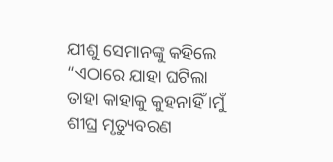ଯୀଶୁ ସେମାନଙ୍କୁ କହିଲେ “ଏଠାରେ ଯାହା ଘଟିଲା ତାହା କାହାକୁ କୁହନାହିଁ ।ମୁଁ ଶୀଘ୍ର ମୃତ୍ୟୁବରଣ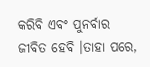କରିବି ଏବଂ ପୁନର୍ବାର ଜୀବିତ ହେବି ।ତାହା ପରେ,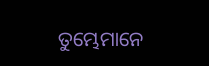ତୁମ୍ଭେମାନେ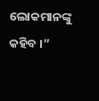ଲୋକମାନଙ୍କୁ କହିବ ।”